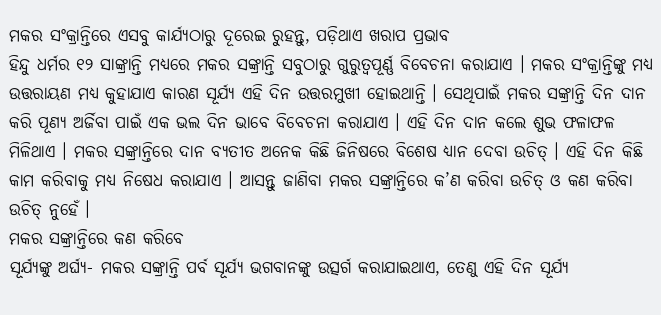ମକର ସଂକ୍ରାନ୍ତିରେ ଏସବୁ କାର୍ଯ୍ୟଠାରୁ ଦୂରେଇ ରୁହନ୍ତୁ, ପଡ଼ିଥାଏ ଖରାପ ପ୍ରଭାବ
ହିନ୍ଦୁ ଧର୍ମର ୧୨ ସାଙ୍କ୍ରାନ୍ତି ମଧ୍ୟରେ ମକର ସଙ୍କ୍ରାନ୍ତି ସବୁଠାରୁ ଗୁରୁତ୍ୱପୂର୍ଣ୍ଣ ବିବେଚନା କରାଯାଏ । ମକର ସଂକ୍ରାନ୍ତିଙ୍କୁ ମଧ୍ୟ ଉତ୍ତରାୟଣ ମଧ୍ୟ କୁହାଯାଏ କାରଣ ସୂର୍ଯ୍ୟ ଏହି ଦିନ ଉତ୍ତରମୁଖୀ ହୋଇଥାନ୍ତି । ସେଥିପାଇଁ ମକର ସଙ୍କ୍ରାନ୍ତି ଦିନ ଦାନ କରି ପୂଣ୍ୟ ଅର୍ଜିବା ପାଇଁ ଏକ ଭଲ ଦିନ ଭାବେ ବିବେଚନା କରାଯାଏ । ଏହି ଦିନ ଦାନ କଲେ ଶୁଭ ଫଳାଫଳ ମିଳିଥାଏ । ମକର ସଙ୍କ୍ରାନ୍ତିରେ ଦାନ ବ୍ୟତୀତ ଅନେକ କିଛି ଜିନିଷରେ ବିଶେଷ ଧ୍ୟାନ ଦେବା ଉଚିତ୍ । ଏହି ଦିନ କିଛି କାମ କରିବାକୁ ମଧ୍ୟ ନିଷେଧ କରାଯାଏ । ଆସନ୍ତୁ ଜାଣିବା ମକର ସଙ୍କ୍ରାନ୍ତିରେ କ’ଣ କରିବା ଉଚିତ୍ ଓ କଣ କରିବା ଉଚିତ୍ ନୁହେଁ ।
ମକର ସଙ୍କ୍ରାନ୍ତିରେ କଣ କରିବେ
ସୂର୍ଯ୍ୟଙ୍କୁ ଅର୍ଘ୍ୟ- ମକର ସଙ୍କ୍ରାନ୍ତି ପର୍ବ ସୂର୍ଯ୍ୟ ଭଗବାନଙ୍କୁ ଉତ୍ସର୍ଗ କରାଯାଇଥାଏ, ତେଣୁ ଏହି ଦିନ ସୂର୍ଯ୍ୟ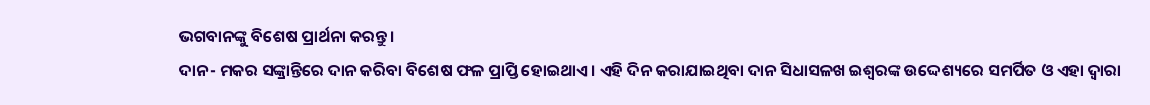ଭଗବାନଙ୍କୁ ବିଶେଷ ପ୍ରାର୍ଥନା କରନ୍ତୁ ।
ଦାନ- ମକର ସଙ୍କ୍ରାନ୍ତିରେ ଦାନ କରିବା ବିଶେଷ ଫଳ ପ୍ରାପ୍ତି ହୋଇଥାଏ । ଏହି ଦିନ କରାଯାଇଥିବା ଦାନ ସିଧାସଳଖ ଇଶ୍ବରଙ୍କ ଉଦ୍ଦେଶ୍ୟରେ ସମର୍ପିତ ଓ ଏହା ଦ୍ୱାରା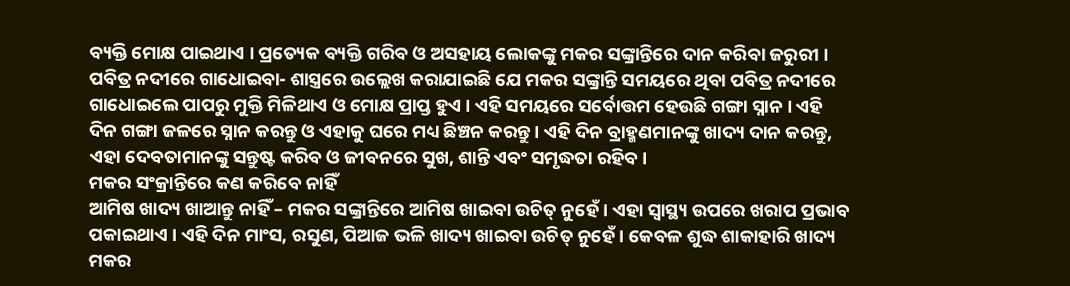ବ୍ୟକ୍ତି ମୋକ୍ଷ ପାଇଥାଏ । ପ୍ରତ୍ୟେକ ବ୍ୟକ୍ତି ଗରିବ ଓ ଅସହାୟ ଲୋକଙ୍କୁ ମକର ସଙ୍କ୍ରାନ୍ତିରେ ଦାନ କରିବା ଜରୁରୀ ।
ପବିତ୍ର ନଦୀରେ ଗାଧୋଇବା- ଶାସ୍ତ୍ରରେ ଉଲ୍ଲେଖ କରାଯାଇଛି ଯେ ମକର ସଙ୍କ୍ରାନ୍ତି ସମୟରେ ଥିବା ପବିତ୍ର ନଦୀରେ ଗାଧୋଇଲେ ପାପରୁ ମୁକ୍ତି ମିଳିଥାଏ ଓ ମୋକ୍ଷ ପ୍ରାପ୍ତ ହୁଏ । ଏହି ସମୟରେ ସର୍ବୋତ୍ତମ ହେଉଛି ଗଙ୍ଗା ସ୍ନାନ । ଏହି ଦିନ ଗଙ୍ଗା ଜଳରେ ସ୍ନାନ କରନ୍ତୁ ଓ ଏହାକୁ ଘରେ ମଧ୍ୟ ଛିଞ୍ଚନ କରନ୍ତୁ । ଏହି ଦିନ ବ୍ରାହ୍ମଣମାନଙ୍କୁ ଖାଦ୍ୟ ଦାନ କରନ୍ତୁ, ଏହା ଦେବତାମାନଙ୍କୁ ସନ୍ତୁଷ୍ଟ କରିବ ଓ ଜୀବନରେ ସୁଖ, ଶାନ୍ତି ଏବଂ ସମୃଦ୍ଧତା ରହିବ ।
ମକର ସଂକ୍ରାନ୍ତିରେ କଣ କରିବେ ନାହିଁ
ଆମିଷ ଖାଦ୍ୟ ଖାଆନ୍ତୁ ନାହିଁ – ମକର ସଙ୍କ୍ରାନ୍ତିରେ ଆମିଷ ଖାଇବା ଉଚିତ୍ ନୁହେଁ । ଏହା ସ୍ୱାସ୍ଥ୍ୟ ଉପରେ ଖରାପ ପ୍ରଭାବ ପକାଇଥାଏ । ଏହି ଦିନ ମାଂସ, ରସୁଣ, ପିଆଜ ଭଳି ଖାଦ୍ୟ ଖାଇବା ଉଚିତ୍ ନୁହେଁ । କେବଳ ଶୁଦ୍ଧ ଶାକାହାରି ଖାଦ୍ୟ ମକର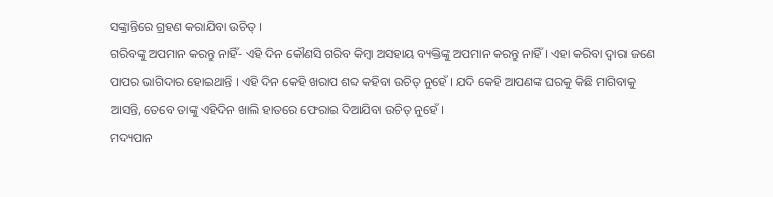ସଙ୍କ୍ରାନ୍ତିରେ ଗ୍ରହଣ କରାଯିବା ଉଚିତ୍ ।
ଗରିବଙ୍କୁ ଅପମାନ କରନ୍ତୁ ନାହିଁ- ଏହି ଦିନ କୌଣସି ଗରିବ କିମ୍ବା ଅସହାୟ ବ୍ୟକ୍ତିଙ୍କୁ ଅପମାନ କରନ୍ତୁ ନାହିଁ । ଏହା କରିବା ଦ୍ୱାରା ଜଣେ ପାପର ଭାଗିଦାର ହୋଇଥାନ୍ତି । ଏହି ଦିନ କେହି ଖରାପ ଶବ୍ଦ କହିବା ଉଚିତ୍ ନୁହେଁ । ଯଦି କେହି ଆପଣଙ୍କ ଘରକୁ କିଛି ମାଗିବାକୁ ଆସନ୍ତି, ତେବେ ତାଙ୍କୁ ଏହିଦିନ ଖାଲି ହାତରେ ଫେରାଇ ଦିଆଯିବା ଉଚିତ୍ ନୁହେଁ ।
ମଦ୍ୟପାନ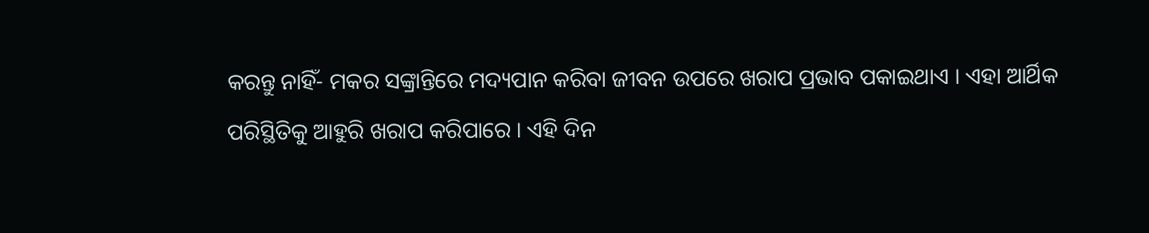କରନ୍ତୁ ନାହିଁ- ମକର ସଙ୍କ୍ରାନ୍ତିରେ ମଦ୍ୟପାନ କରିବା ଜୀବନ ଉପରେ ଖରାପ ପ୍ରଭାବ ପକାଇଥାଏ । ଏହା ଆର୍ଥିକ ପରିସ୍ଥିତିକୁ ଆହୁରି ଖରାପ କରିପାରେ । ଏହି ଦିନ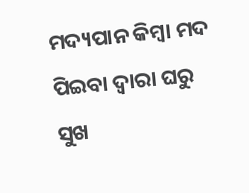ମଦ୍ୟପାନ କିମ୍ବା ମଦ ପିଇବା ଦ୍ୱାରା ଘରୁ ସୁଖ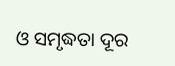ଓ ସମୃଦ୍ଧତା ଦୂର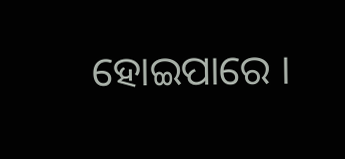ହୋଇପାରେ ।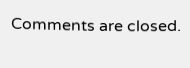Comments are closed.